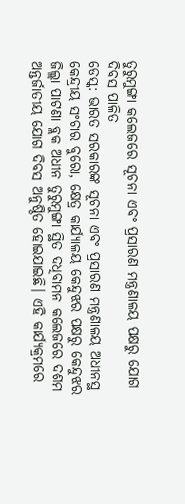ତୁରୁମୁଙ୍ଗା କଲେଜରେ ସୂଚନା ଏବଂ ପ୍ରସାରଣ ମନ୍ତ୍ରଣାଳୟ ପକ୍ଷରୁ ଯୋଗ ଦିବସ ପାଳିତ
ଡେସ୍କ: ଭାରତ ସରକାରଙ୍କ ସୂଚନା ଏବଂ ପ୍ରସାରଣ ମନ୍ତ୍ରଣାଳୟ ଅଧୀନସ୍ଥ କେନ୍ଦ୍ରୀୟ ସଂଚାର ବୁରୋ, କ୍ଷେତ୍ର କାର୍ଯ୍ୟାଳୟ କେନ୍ଦୁଝର ପକ୍ଷରୁ କେନ୍ଦୁଝର ଜିଲ୍ଲା ପାଟଣା ବ୍ଲକ ଅଧୀନ ତୁରୁମୁଙ୍ଗା ସ୍ଥିତ ଦଧିବାମନ କଲେଜରେ ଦଶମ ଅନ୍ତର୍ଜାତୀୟ ଯୋଗ ଦିବସ ଅନୁଷ୍ଠିତ ହୋଇଯାଇଛି। ଏହି କାର୍ଯ୍ୟକ୍ରମରେ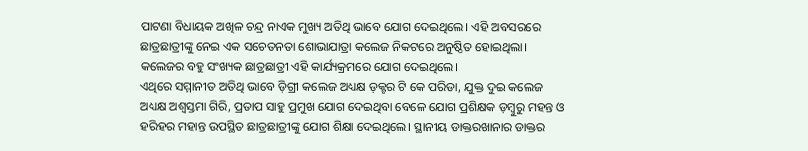ପାଟଣା ବିଧାୟକ ଅଖିଳ ଚନ୍ଦ୍ର ନାଏକ ମୁଖ୍ୟ ଅତିଥି ଭାବେ ଯୋଗ ଦେଇଥିଲେ। ଏହି ଅବସରରେ ଛାତ୍ରଛାତ୍ରୀଙ୍କୁ ନେଇ ଏକ ସଚେତନତା ଶୋଭାଯାତ୍ରା କଲେଜ ନିକଟରେ ଅନୁଷ୍ଠିତ ହୋଇଥିଲା। କଲେଜର ବହୁ ସଂଖ୍ୟକ ଛାତ୍ରଛାତ୍ରୀ ଏହି କାର୍ଯ୍ୟକ୍ରମରେ ଯୋଗ ଦେଇଥିଲେ।
ଏଥିରେ ସମ୍ମାନୀତ ଅତିଥି ଭାବେ ଡ଼ିଗ୍ରୀ କଲେଜ ଅଧ୍ୟକ୍ଷ ଡ଼କ୍ଟର ଟି କେ ପରିଡା, ଯୁକ୍ତ ଦୁଇ କଲେଜ ଅଧ୍ୟକ୍ଷ ଅଶ୍ୱସ୍ତମା ଗିରି, ପ୍ରତାପ ସାହୁ ପ୍ରମୁଖ ଯୋଗ ଦେଇଥିବା ବେଳେ ଯୋଗ ପ୍ରଶିକ୍ଷକ ଡ଼ମ୍ବୁରୁ ମହନ୍ତ ଓ ହରିହର ମହାନ୍ତ ଉପସ୍ଥିତ ଛାତ୍ରଛାତ୍ରୀଙ୍କୁ ଯୋଗ ଶିକ୍ଷା ଦେଇଥିଲେ। ସ୍ଥାନୀୟ ଡାକ୍ତରଖାନାର ଡାକ୍ତର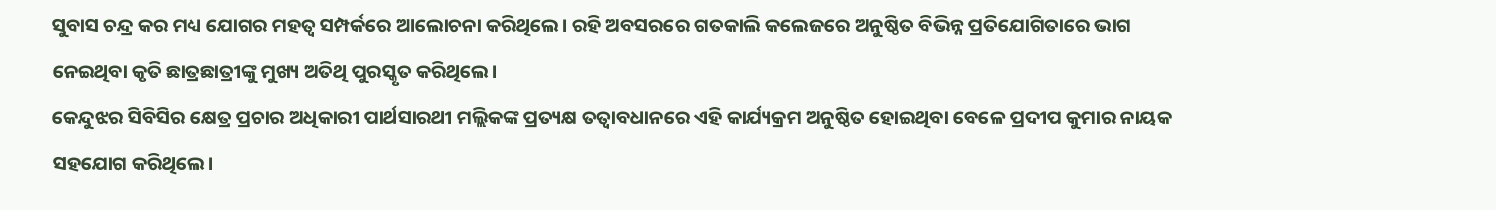ସୁବାସ ଚନ୍ଦ୍ର କର ମଧ୍ୟ ଯୋଗର ମହତ୍ୱ ସମ୍ପର୍କରେ ଆଲୋଚନା କରିଥିଲେ। ରହି ଅବସରରେ ଗତକାଲି କଲେଜରେ ଅନୁଷ୍ଠିତ ବିଭିନ୍ନ ପ୍ରତିଯୋଗିତାରେ ଭାଗ ନେଇଥିବା କୃତି ଛାତ୍ରଛାତ୍ରୀଙ୍କୁ ମୁଖ୍ୟ ଅତିଥି ପୁରସ୍କୃତ କରିଥିଲେ।
କେନ୍ଦୁଝର ସିବିସିର କ୍ଷେତ୍ର ପ୍ରଚାର ଅଧିକାରୀ ପାର୍ଥସାରଥୀ ମଲ୍ଲିକଙ୍କ ପ୍ରତ୍ୟକ୍ଷ ତତ୍ୱାବଧାନରେ ଏହି କାର୍ଯ୍ୟକ୍ରମ ଅନୁଷ୍ଠିତ ହୋଇଥିବା ବେଳେ ପ୍ରଦୀପ କୁମାର ନାୟକ ସହଯୋଗ କରିଥିଲେ।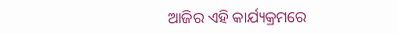ଆଜିର ଏହି କାର୍ଯ୍ୟକ୍ରମରେ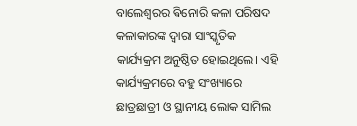ବାଲେଶ୍ୱରର ଵିନୋରି କଳା ପରିଷଦ କଳାକାରଙ୍କ ଦ୍ୱାରା ସାଂସ୍କୃତିକ କାର୍ଯ୍ୟକ୍ରମ ଅନୁଷ୍ଠିତ ହୋଇଥିଲେ। ଏହି କାର୍ଯ୍ୟକ୍ରମରେ ବହୁ ସଂଖ୍ୟାରେ ଛାତ୍ରଛାତ୍ରୀ ଓ ସ୍ଥାନୀୟ ଲୋକ ସାମିଲ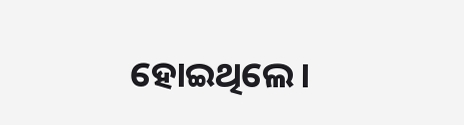ହୋଇଥିଲେ।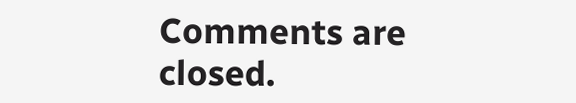Comments are closed.